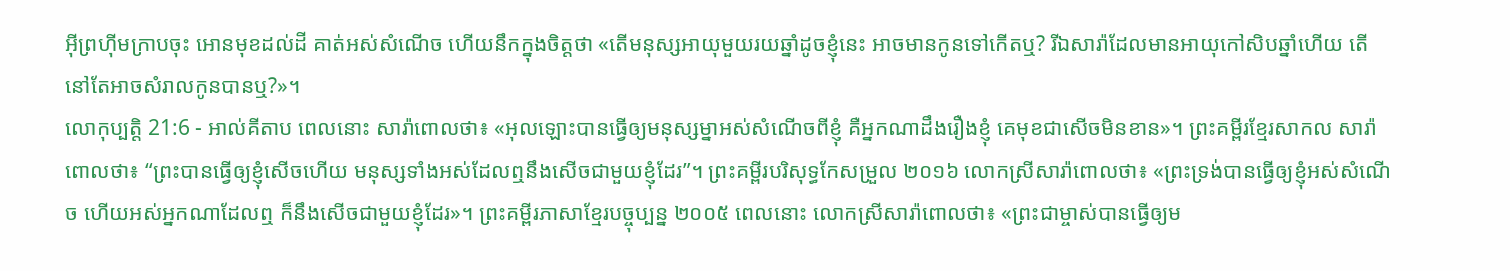អ៊ីព្រហ៊ីមក្រាបចុះ អោនមុខដល់ដី គាត់អស់សំណើច ហើយនឹកក្នុងចិត្តថា «តើមនុស្សអាយុមួយរយឆ្នាំដូចខ្ញុំនេះ អាចមានកូនទៅកើតឬ? រីឯសារ៉ាដែលមានអាយុកៅសិបឆ្នាំហើយ តើនៅតែអាចសំរាលកូនបានឬ?»។
លោកុប្បត្តិ 21:6 - អាល់គីតាប ពេលនោះ សារ៉ាពោលថា៖ «អុលឡោះបានធ្វើឲ្យមនុស្សម្នាអស់សំណើចពីខ្ញុំ គឺអ្នកណាដឹងរឿងខ្ញុំ គេមុខជាសើចមិនខាន»។ ព្រះគម្ពីរខ្មែរសាកល សារ៉ាពោលថា៖ “ព្រះបានធ្វើឲ្យខ្ញុំសើចហើយ មនុស្សទាំងអស់ដែលឮនឹងសើចជាមួយខ្ញុំដែរ”។ ព្រះគម្ពីរបរិសុទ្ធកែសម្រួល ២០១៦ លោកស្រីសារ៉ាពោលថា៖ «ព្រះទ្រង់បានធ្វើឲ្យខ្ញុំអស់សំណើច ហើយអស់អ្នកណាដែលឮ ក៏នឹងសើចជាមួយខ្ញុំដែរ»។ ព្រះគម្ពីរភាសាខ្មែរបច្ចុប្បន្ន ២០០៥ ពេលនោះ លោកស្រីសារ៉ាពោលថា៖ «ព្រះជាម្ចាស់បានធ្វើឲ្យម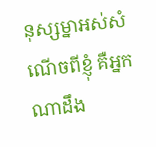នុស្សម្នាអស់សំណើចពីខ្ញុំ គឺអ្នកណាដឹង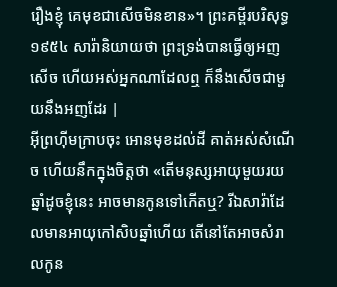រឿងខ្ញុំ គេមុខជាសើចមិនខាន»។ ព្រះគម្ពីរបរិសុទ្ធ ១៩៥៤ សារ៉ានិយាយថា ព្រះទ្រង់បានធ្វើឲ្យអញសើច ហើយអស់អ្នកណាដែលឮ ក៏នឹងសើចជាមួយនឹងអញដែរ |
អ៊ីព្រហ៊ីមក្រាបចុះ អោនមុខដល់ដី គាត់អស់សំណើច ហើយនឹកក្នុងចិត្តថា «តើមនុស្សអាយុមួយរយឆ្នាំដូចខ្ញុំនេះ អាចមានកូនទៅកើតឬ? រីឯសារ៉ាដែលមានអាយុកៅសិបឆ្នាំហើយ តើនៅតែអាចសំរាលកូន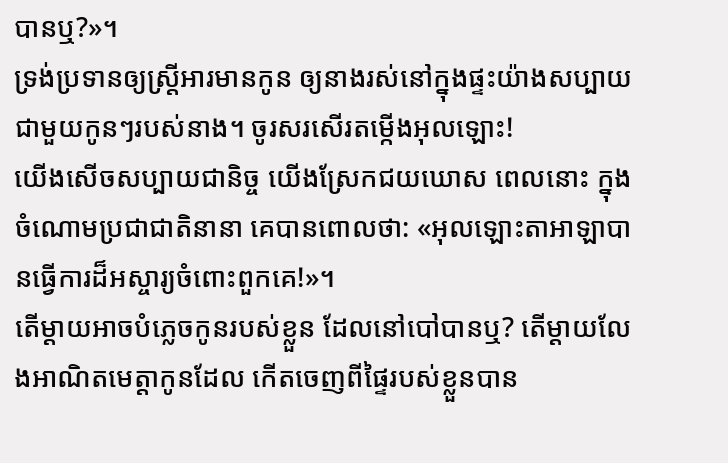បានឬ?»។
ទ្រង់ប្រទានឲ្យស្ត្រីអារមានកូន ឲ្យនាងរស់នៅក្នុងផ្ទះយ៉ាងសប្បាយ ជាមួយកូនៗរបស់នាង។ ចូរសរសើរតម្កើងអុលឡោះ!
យើងសើចសប្បាយជានិច្ច យើងស្រែកជយឃោស ពេលនោះ ក្នុងចំណោមប្រជាជាតិនានា គេបានពោលថា: «អុលឡោះតាអាឡាបានធ្វើការដ៏អស្ចារ្យចំពោះពួកគេ!»។
តើម្ដាយអាចបំភ្លេចកូនរបស់ខ្លួន ដែលនៅបៅបានឬ? តើម្ដាយលែងអាណិតមេត្តាកូនដែល កើតចេញពីផ្ទៃរបស់ខ្លួនបាន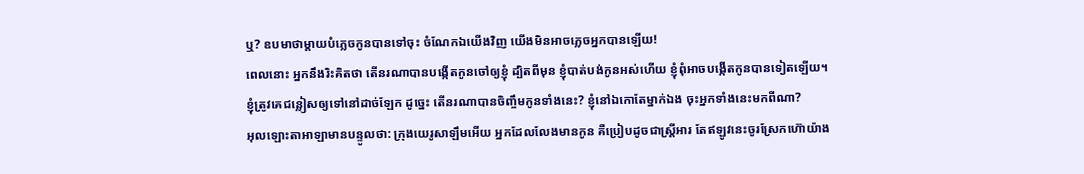ឬ? ឧបមាថាម្ដាយបំភ្លេចកូនបានទៅចុះ ចំណែកឯយើងវិញ យើងមិនអាចភ្លេចអ្នកបានឡើយ!
ពេលនោះ អ្នកនឹងរិះគិតថា តើនរណាបានបង្កើតកូនចៅឲ្យខ្ញុំ ដ្បិតពីមុន ខ្ញុំបាត់បង់កូនអស់ហើយ ខ្ញុំពុំអាចបង្កើតកូនបានទៀតឡើយ។ ខ្ញុំត្រូវគេជន្លៀសឲ្យទៅនៅដាច់ឡែក ដូច្នេះ តើនរណាបានចិញ្ចឹមកូនទាំងនេះ? ខ្ញុំនៅឯកោតែម្នាក់ឯង ចុះអ្នកទាំងនេះមកពីណា?
អុលឡោះតាអាឡាមានបន្ទូលថា: ក្រុងយេរូសាឡឹមអើយ អ្នកដែលលែងមានកូន គឺប្រៀបដូចជាស្ត្រីអារ តែឥឡូវនេះចូរស្រែកហ៊ោយ៉ាង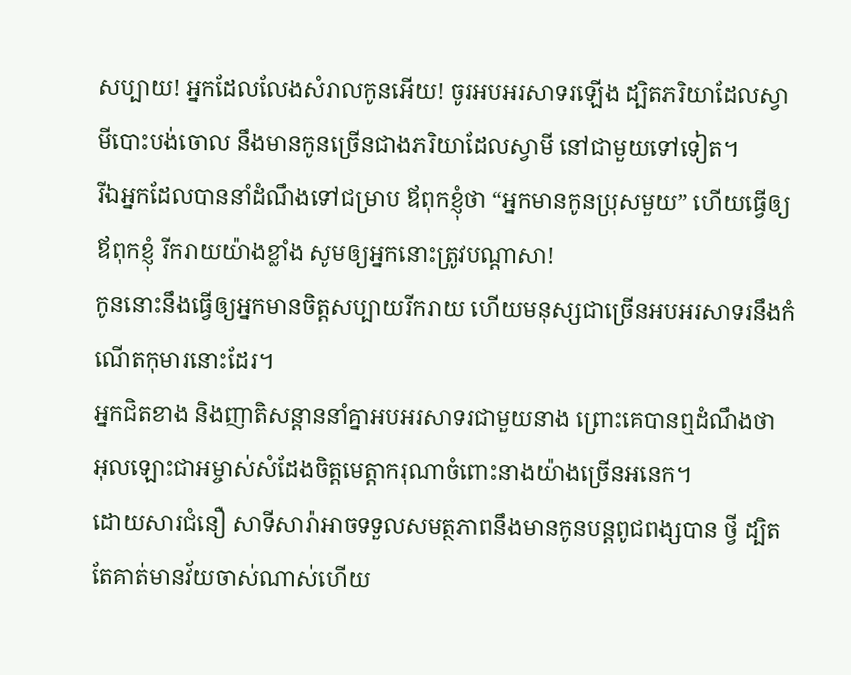សប្បាយ! អ្នកដែលលែងសំរាលកូនអើយ! ចូរអបអរសាទរឡើង ដ្បិតភរិយាដែលស្វាមីបោះបង់ចោល នឹងមានកូនច្រើនជាងភរិយាដែលស្វាមី នៅជាមួយទៅទៀត។
រីឯអ្នកដែលបាននាំដំណឹងទៅជម្រាប ឪពុកខ្ញុំថា “អ្នកមានកូនប្រុសមួយ” ហើយធ្វើឲ្យឪពុកខ្ញុំ រីករាយយ៉ាងខ្លាំង សូមឲ្យអ្នកនោះត្រូវបណ្ដាសា!
កូននោះនឹងធ្វើឲ្យអ្នកមានចិត្ដសប្បាយរីករាយ ហើយមនុស្សជាច្រើនអបអរសាទរនឹងកំណើតកុមារនោះដែរ។
អ្នកជិតខាង និងញាតិសន្ដាននាំគ្នាអបអរសាទរជាមួយនាង ព្រោះគេបានឮដំណឹងថា អុលឡោះជាអម្ចាស់សំដែងចិត្តមេត្ដាករុណាចំពោះនាងយ៉ាងច្រើនអនេក។
ដោយសារជំនឿ សាទីសារ៉ាអាចទទួលសមត្ថភាពនឹងមានកូនបន្ដពូជពង្សបាន ថ្វី ដ្បិតតែគាត់មានវ័យចាស់ណាស់ហើយ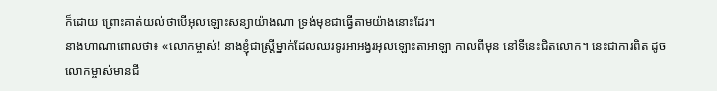ក៏ដោយ ព្រោះគាត់យល់ថាបើអុលឡោះសន្យាយ៉ាងណា ទ្រង់មុខជាធ្វើតាមយ៉ាងនោះដែរ។
នាងហាណាពោលថា៖ «លោកម្ចាស់! នាងខ្ញុំជាស្ត្រីម្នាក់ដែលឈរទូរអាអង្វរអុលឡោះតាអាឡា កាលពីមុន នៅទីនេះជិតលោក។ នេះជាការពិត ដូចលោកម្ចាស់មានជី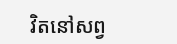វិតនៅសព្វ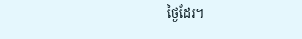ថ្ងៃដែរ។